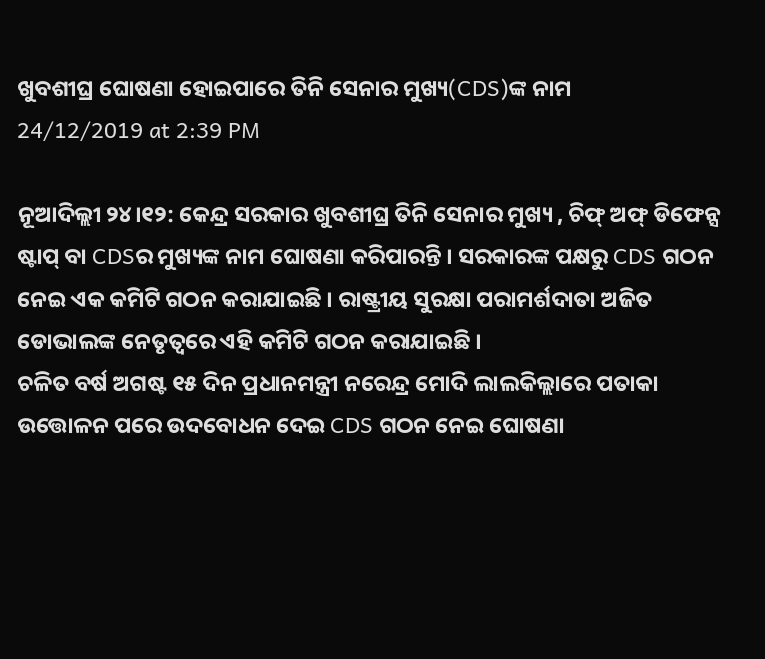ଖୁବଶୀଘ୍ର ଘୋଷଣା ହୋଇପାରେ ତିନି ସେନାର ମୁଖ୍ୟ(CDS)ଙ୍କ ନାମ
24/12/2019 at 2:39 PM

ନୂଆଦିଲ୍ଲୀ ୨୪।୧୨: କେନ୍ଦ୍ର ସରକାର ଖୁବଶୀଘ୍ର ତିନି ସେନାର ମୁଖ୍ୟ , ଚିଫ୍ ଅଫ୍ ଡିଫେନ୍ସ ଷ୍ଟାପ୍ ବା CDSର ମୁଖ୍ୟଙ୍କ ନାମ ଘୋଷଣା କରିପାରନ୍ତି । ସରକାରଙ୍କ ପକ୍ଷରୁ CDS ଗଠନ ନେଇ ଏକ କମିଟି ଗଠନ କରାଯାଇଛି । ରାଷ୍ଟ୍ରୀୟ ସୁରକ୍ଷା ପରାମର୍ଶଦାତା ଅଜିତ ଡୋଭାଲଙ୍କ ନେତୃତ୍ୱରେ ଏହି କମିଟି ଗଠନ କରାଯାଇଛି ।
ଚଳିତ ବର୍ଷ ଅଗଷ୍ଟ ୧୫ ଦିନ ପ୍ରଧାନମନ୍ତ୍ରୀ ନରେନ୍ଦ୍ର ମୋଦି ଲାଲକିଲ୍ଲାରେ ପତାକା ଉତ୍ତୋଳନ ପରେ ଉଦବୋଧନ ଦେଇ CDS ଗଠନ ନେଇ ଘୋଷଣା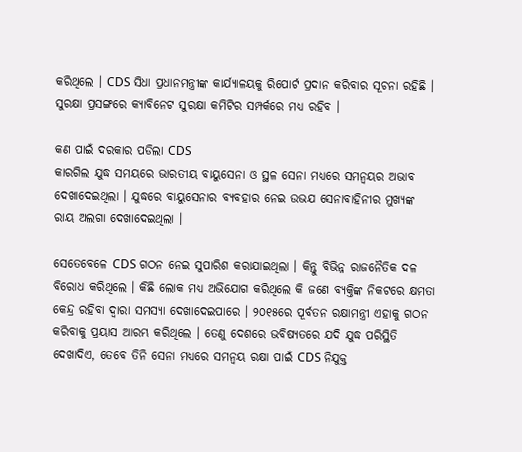କରିଥିଲେ । CDS ସିଧା ପ୍ରଧାନମନ୍ତ୍ରୀଙ୍କ କାର୍ଯ୍ୟାଳୟକୁ ରିପୋର୍ଟ ପ୍ରଦାନ କରିବାର ସୂଚନା ରହିଛି । ସୁରକ୍ଷା ପ୍ରସଙ୍ଗରେ କ୍ୟାବିନେଟ ସୁରକ୍ଷା କମିଟିର ସମ୍ପର୍କରେ ମଧ୍ୟ ରହିବ ।

କଣ ପାଇଁ ଦରକାର ପଡିଲା CDS
କାରଗିଲ ଯୁଦ୍ଧ ସମୟରେ ଭାରତୀୟ ବାୟୁସେନା ଓ ସ୍ଥଳ ସେନା ମଧ୍ୟରେ ସମନ୍ବୟର ଅଭାବ ଦେଖାଦେଇଥିଲା । ଯୁଦ୍ଧରେ ବାୟୁସେନାର ବ୍ୟବହାର ନେଇ ଉଭଯ ସେନାବାହିନୀର ମୁଖ୍ୟଙ୍କ ରାୟ ଅଲଗା ଦେଖାଦେଇଥିଲା ।

ସେତେବେଳେ CDS ଗଠନ ନେଇ ସୁପାରିଶ କରାଯାଇଥିଲା । କିନ୍ତୁ ବିଭିନ୍ନ ରାଜନୈତିକ ଦଳ ବିରୋଧ କରିଥିଲେ । କିଛି ଲୋକ ମଧ୍ୟ ଅଭିଯୋଗ କରିଥିଲେ କି ଜଣେ ବ୍ୟକ୍ତିଙ୍କ ନିକଟରେ କ୍ଷମତା କେନ୍ଦ୍ର ରହିବା ଦ୍ବାରା ସମସ୍ୟା ଦେଖାଦେଇପାରେ । ୨୦୧୫ରେ ପୂର୍ବତନ ରକ୍ଷାମନ୍ତ୍ରୀ ଏହାକୁ ଗଠନ କରିବାକୁ ପ୍ରୟାସ ଆରମ୍ଭ କରିଥିଲେ । ତେଣୁ ଦେଶରେ ଭବିଷ୍ୟତରେ ଯଦି ଯୁଦ୍ଧ ପରିସ୍ଥିତି ଦେଖାଦିଏ, ତେବେ ତିନି ସେନା ମଧ୍ୟରେ ସମନ୍ବୟ ରକ୍ଷା ପାଇଁ CDS ନିଯୁକ୍ତ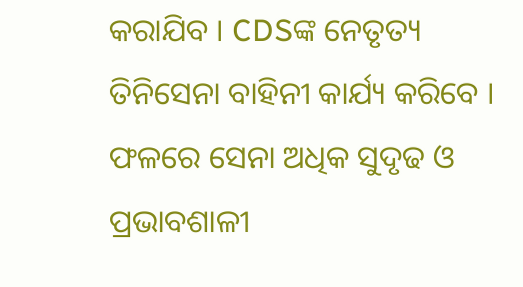କରାଯିବ । CDSଙ୍କ ନେତୃତ୍ୟ ତିନିସେନା ବାହିନୀ କାର୍ଯ୍ୟ କରିବେ । ଫଳରେ ସେନା ଅଧିକ ସୁଦୃଢ ଓ ପ୍ରଭାବଶାଳୀ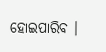ହୋଇପାରିବ ।